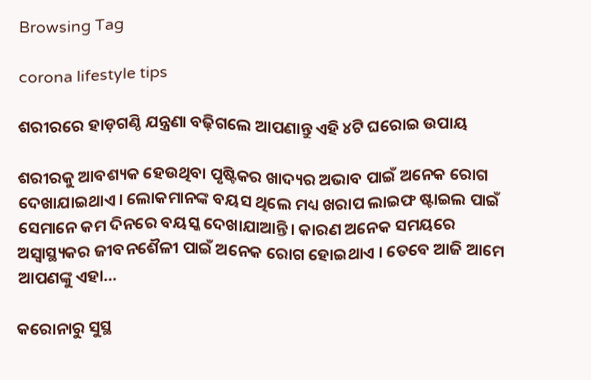Browsing Tag

corona lifestyle tips

ଶରୀରରେ ହାଡ଼ଗଣ୍ଠି ଯନ୍ତ୍ରଣା ବଢ଼ିଗଲେ ଆପଣାନ୍ତୁ ଏହି ୪ଟି ଘରୋଇ ଉପାୟ

ଶରୀରକୁ ଆବଶ୍ୟକ ହେଉଥିବା ପୃଷ୍ଟିକର ଖାଦ୍ୟର ଅଭାବ ପାଇଁ ଅନେକ ରୋଗ ଦେଖାଯାଇଥାଏ। ଲୋକମାନଙ୍କ ବୟସ ଥିଲେ ମଧ୍ୟ ଖରାପ ଲାଇଫ ଷ୍ଟାଇଲ ପାଇଁ ସେମାନେ କମ ଦିନରେ ବୟସ୍କ ଦେଖାଯାଆନ୍ତି। କାରଣ ଅନେକ ସମୟରେ ଅସ୍ୱାସ୍ଥ୍ୟକର ଜୀବନଶୈଳୀ ପାଇଁ ଅନେକ ରୋଗ ହୋଇଥାଏ । ତେବେ ଆଜି ଆମେ ଆପଣଙ୍କୁ ଏହା…

କରୋନାରୁ ସୁସ୍ଥ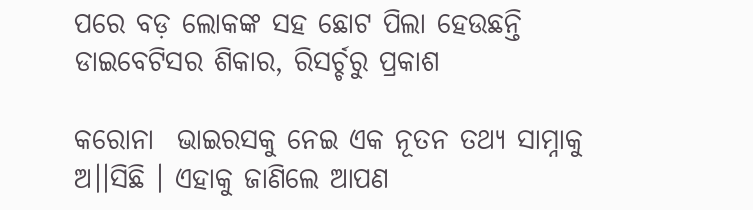ପରେ ବଡ଼ ଲୋକଙ୍କ ସହ ଛୋଟ ପିଲା ହେଉଛନ୍ତି ଡାଇବେଟିସର ଶିକାର, ରିସର୍ଚ୍ଚରୁ ପ୍ରକାଶ

କରୋନା  ଭାଇରସକୁ ନେଇ ଏକ ନୂତନ ତଥ୍ୟ ସାମ୍ନାକୁ ଅ।।ସିଛି । ଏହାକୁ ଜାଣିଲେ ଆପଣ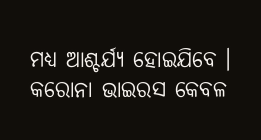ମଧ୍ୟ ଆଶ୍ଚର୍ଯ୍ୟ ହୋଇଯିବେ । କରୋନା ଭାଇରସ କେବଳ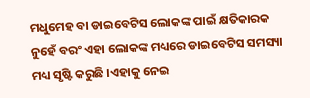ମଧୁମେହ ବା ଡାଇବେଟିସ ଲୋକଙ୍କ ପାଇଁ କ୍ଷତିକାରକ ନୁହେଁ ବରଂ ଏହା ଲୋକଙ୍କ ମଧ୍ୟରେ ଡାଇବେଟିସ ସମସ୍ୟା ମଧ୍ୟ ସୃଷ୍ଟି କରୁଛି ।ଏହାକୁ ନେଇ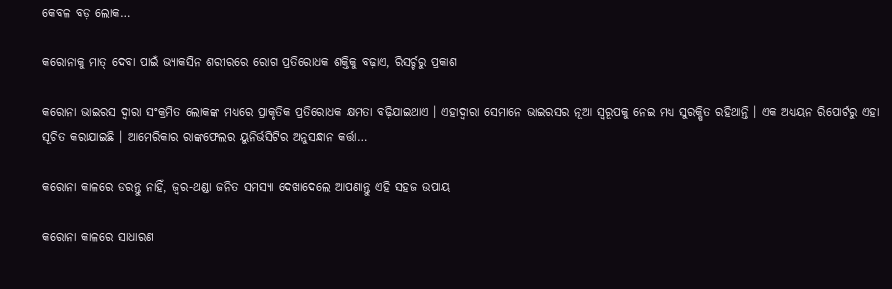କେବଳ ବଡ଼ ଲୋକ…

କରୋନାକୁ ମାତ୍ ଦେବା ପାଇଁ ଭ୍ୟାକସିନ ଶରୀରରେ ରୋଗ ପ୍ରତିରୋଧକ ଶକ୍ତିକୁ ବଢ଼ାଏ, ରିସର୍ଚ୍ଚରୁ ପ୍ରକାଶ

କରୋନା ଭାଇରସ ଦ୍ୱାରା ସଂକ୍ରମିତ ଲୋକଙ୍କ ମଧ୍ୟରେ ପ୍ରାକୃତିକ ପ୍ରତିରୋଧକ କ୍ଷମତା ବଢ଼ିଯାଇଥାଏ । ଏହାଦ୍ୱାରା ସେମାନେ ଭାଇରସର ନୂଆ ସ୍ୱରୂପକୁ ନେଇ ମଧ୍ୟ ସୁରକ୍ଷିତ ରହିଥାନ୍ତି । ଏକ ଅଧ୍ୟୟନ ରିପୋର୍ଟରୁ ଏହା ସୂଚିତ କରାଯାଇଛି । ଆମେରିକାର ରାଙ୍କଫେଲର ୟୁନିର୍ଭସିଟିର ଅନୁସନ୍ଧାନ କର୍ତ୍ତା…

କରୋନା କାଳରେ ଡରନ୍ତୁ ନାହିଁ, ଜ୍ୱର-ଥଣ୍ଡା ଜନିତ ସମସ୍ୟା ଦେଖାଦେଲେ ଆପଣାନ୍ତୁ ଏହି ସହଜ ଉପାୟ

କରୋନା କାଳରେ ସାଧାରଣ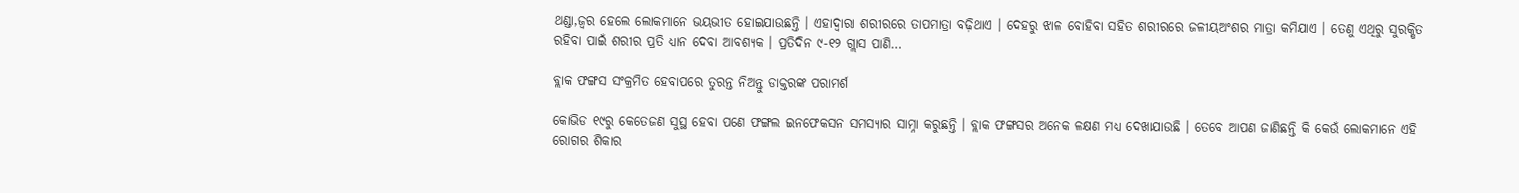ଥଣ୍ଡା,ଜ୍ୱର ହେଲେ ଲୋକମାନେ ଭୟଭୀତ ହୋଇଯାଉଛନ୍ତି । ଏହାଦ୍ୱାରା ଶରୀରରେ ତାପମାତ୍ରା ବଢ଼ିଥାଏ । ଦେହରୁ ଝାଳ ବୋହିବା ସହିତ ଶରୀରରେ ଜଳୀୟଅଂଶର ମାତ୍ରା କମିଯାଏ । ତେଣୁ ଏଥିରୁ ସୁରକ୍ଷିତ ରହିବା ପାଇଁ ଶରୀର ପ୍ରତି ଧ୍ୟାନ ଦେବା ଆବଶ୍ୟକ । ପ୍ରତିଦିନ ୯-୧୨ ଗ୍ଲାସ ପାଣି…

ବ୍ଲାକ ଫଙ୍ଗସ ସଂକ୍ରମିତ ହେବାପରେ ତୁରନ୍ତ ନିଅନ୍ତୁ ଡାକ୍ତରଙ୍କ ପରାମର୍ଶ

କୋଭିଡ ୧୯ରୁ କେତେଜଣ ସୁସ୍ଥ ହେବା ପଣେ ଫଙ୍ଗଲ ଇନଫେକସନ ସମସ୍ୟାର ସାମ୍ନା କରୁଛନ୍ତି । ବ୍ଲାକ ଫଙ୍ଗସର ଅନେକ ଳକ୍ଷଣ ମଧ୍ୟ ଦେଖାଯାଉଛି । ତେବେ ଆପଣ ଜାଣିଛନ୍ତି କି କେଉଁ ଲୋକମାନେ ଏହି ରୋଗର ଶିକାର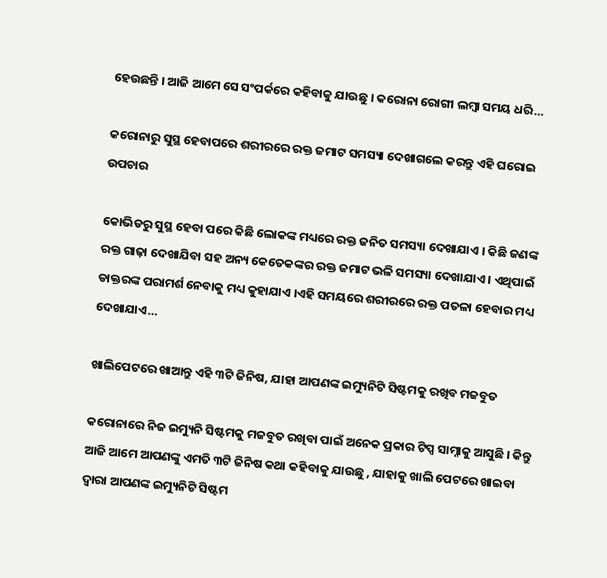ହେଉଛନ୍ତି । ଆଜି ଆମେ ସେ ସଂପର୍କରେ କହିବାକୁ ଯାଉଛୁ । କରୋନା ରୋଗୀ ଲମ୍ବା ସମୟ ଧରି…

କରୋନାରୁ ସୁସ୍ଥ ହେବାପରେ ଶରୀରରେ ରକ୍ତ ଜମାଟ ସମସ୍ୟା ଦେଖାଗଲେ କରନ୍ତୁ ଏହି ଘରୋଇ ଉପଚାର

କୋଭିଡରୁ ସୁସ୍ଥ ହେବା ପରେ କିଛି ଲୋକଙ୍କ ମଧ୍ୟରେ ରକ୍ତ ଜନିତ ସମସ୍ୟା ଦେଖାଯାଏ । କିଛି ଜଣଙ୍କ ରକ୍ତ ଗାଢ଼ା ଦେଖାଯିବା ସହ ଅନ୍ୟ କେତେକଙ୍କର ରକ୍ତ ଜମାଟ ଭଳି ସମସ୍ୟା ଦେଖାଯାଏ । ଏଥିପାଇଁ ଡାକ୍ତରଙ୍କ ପରାମର୍ଶ ନେବାକୁ ମଧ୍ୟ କୁହାଯାଏ ।ଏହି ସମୟରେ ଶରୀରରେ ରକ୍ତ ପତଳା ହେବାର ମଧ୍ୟ ଦେଖାଯାଏ…

ଖାଲିପେଟରେ ଖାଆନ୍ତୁ ଏହି ୩ଟି ଜିନିଷ, ଯାହା ଆପଣଙ୍କ ଇମ୍ୟୁନିଟି ସିଷ୍ଟମକୁ ରଖିବ ମଜବୁତ

କରୋନାରେ ନିଜ ଇମ୍ୟୁନି ସିଷ୍ଟମକୁ ମଜବୁତ ରଖିବା ପାଇଁ ଅନେକ ପ୍ରକାର ଟିପ୍ସ ସାମ୍ନାକୁ ଆସୁଛି । କିନ୍ତୁ ଆଜି ଆମେ ଆପଣଙ୍କୁ ଏମତି ୩ଟି ଜିନିଷ କଥା କହିବାକୁ ଯାଉଛୁ , ଯାହାକୁ ଖାଲି ପେଟରେ ଖାଇବା ଦ୍ୱାରା ଆପଣଙ୍କ ଇମ୍ୟୁନିଟି ସିଷ୍ଟମ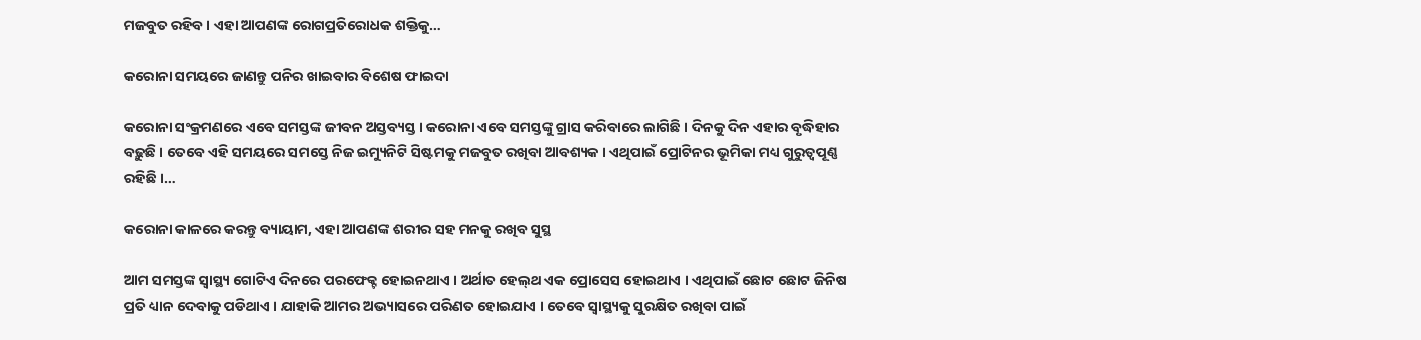ମଜବୁତ ରହିବ । ଏହା ଆପଣଙ୍କ ରୋଗପ୍ରତିରୋଧକ ଶକ୍ତିକୁ…

କରୋନା ସମୟରେ ଜାଣନ୍ତୁ ପନିର ଖାଇବାର ବିଶେଷ ଫାଇଦା

କରୋନା ସଂକ୍ରମଣରେ ଏବେ ସମସ୍ତଙ୍କ ଜୀବନ ଅସ୍ତବ୍ୟସ୍ତ । କରୋନା ଏବେ ସମସ୍ତଙ୍କୁ ଗ୍ରାସ କରିବାରେ ଲାଗିଛି । ଦିନକୁ ଦିନ ଏହାର ବୃଦ୍ଧିହାର ବଢ଼ୁଛି । ତେବେ ଏହି ସମୟରେ ସମସ୍ତେ ନିଜ ଇମ୍ୟୁନିଟି ସିଷ୍ଟମକୁ ମଜବୁତ ରଖିବା ଆବଶ୍ୟକ । ଏଥିପାଇଁ ପ୍ରୋଟିନର ଭୂମିକା ମଧ୍ୟ ଗୁରୁତ୍ୱପୂଣ୍ଣ ରହିଛି ।…

କରୋନା କାଳରେ କରନ୍ତୁ ବ୍ୟାୟାମ, ଏହା ଆପଣଙ୍କ ଶରୀର ସହ ମନକୁ ରଖିବ ସୁସ୍ଥ

ଆମ ସମସ୍ତଙ୍କ ସ୍ୱାସ୍ଥ୍ୟ ଗୋଟିଏ ଦିନରେ ପରଫେକ୍ଟ ହୋଇନଥାଏ । ଅର୍ଥାତ ହେଲ୍‌ଥ ଏକ ପ୍ରୋସେସ ହୋଇଥାଏ । ଏଥିପାଇଁ ଛୋଟ ଛୋଟ ଜିନିଷ ପ୍ରତି ଧ୍ୟାନ ଦେବାକୁ ପଡିଥାଏ । ଯାହାକି ଆମର ଅଭ୍ୟାସରେ ପରିଣତ ହୋଇଯାଏ । ତେବେ ସ୍ୱାସ୍ଥ୍ୟକୁ ସୁରକ୍ଷିତ ରଖିବା ପାଇଁ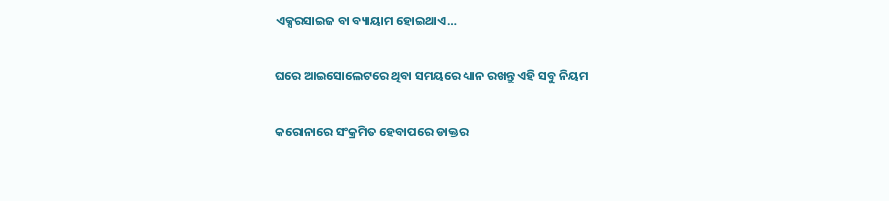ଏକ୍ସରସାଇଜ ବା ବ୍ୟାୟାମ ହୋଇଥାଏ…

ଘରେ ଆଇସୋଲେଟରେ ଥିବା ସମୟରେ ଧ୍ୟାନ ରଖନ୍ତୁ ଏହି ସବୁ ନିୟମ

କରୋନାରେ ସଂକ୍ରମିତ ହେବାପରେ ଡାକ୍ତର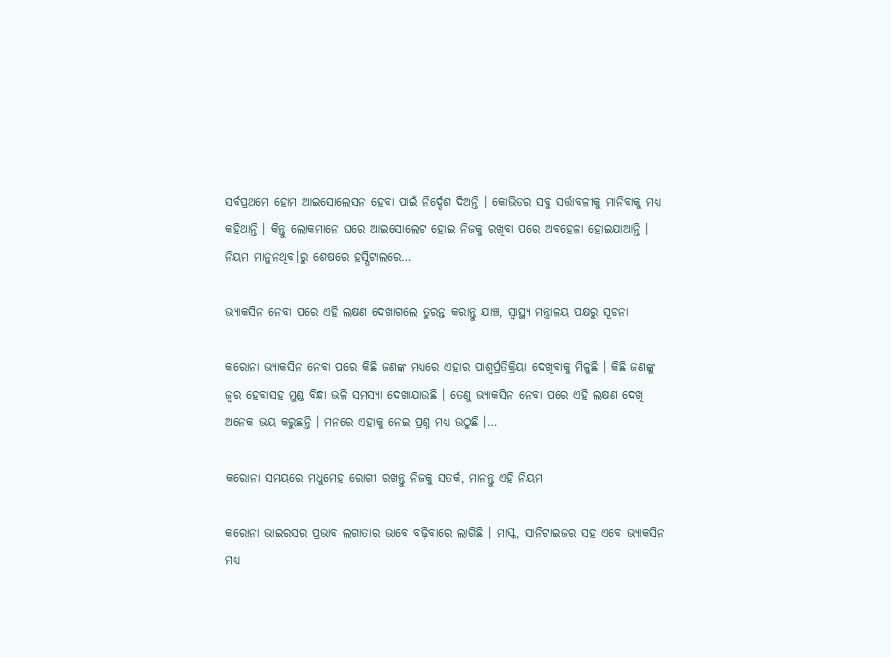ସର୍ବପ୍ରଥମେ ହୋମ ଆଇସୋଲେସନ ହେବା ପାଇଁ ନିର୍ଦ୍ଦେଶ ଦିଅନ୍ତି । କୋଭିଡର ସବୁ ସର୍ତ୍ତାବଳୀକୁ ମାନିବାକୁ ମଧ୍ୟ କହିଥାନ୍ତି । କିନ୍ତୁ ଲୋକମାନେ ଘରେ ଆଇସୋଲେଟ ହୋଇ ନିଜକୁ ରଖିବା ପରେ ଅବହେଳା ହୋଇଯାଆନ୍ତି । ନିୟମ ମାନୁନଥିବ।ରୁ ଶେଷରେ ହସ୍ପିଟାଲରେ…

ଭ୍ୟାକସିନ ନେବା ପରେ ଏହି ଲକ୍ଷଣ ଦେଖାଗଲେ ତୁରନ୍ତ କରାନ୍ତୁ ଯାଞ୍ଚ, ସ୍ୱାସ୍ଥ୍ୟ ମନ୍ତ୍ରାଳୟ ପକ୍ଷରୁ ସୂଚନା

କରୋନା ଭ୍ୟାକସିନ ନେବା ପରେ କିଛି ଜଣଙ୍କ ମଧ୍ୟରେ ଏହାର ପାଶ୍ୱର୍ପ୍ରତିକ୍ରିୟା ଦେଖିବାକୁ ମିଳୁଛି । କିଛି ଜଣଙ୍କୁ ଜ୍ୱର ହେବାସହ ମୁଣ୍ଡ ବିନ୍ଧା ଭଳି ସମସ୍ୟା ଦେଖାଯାଉଛି । ତେଣୁ ଭ୍ୟାକସିନ ନେବା ପରେ ଏହି ଲକ୍ଷଣ ଦେଖି ଅନେକ ଭୟ କରୁଛନ୍ତି । ମନରେ ଏହାକୁ ନେଇ ପ୍ରଶ୍ନ ମଧ୍ୟ ଉଠୁଛି ।…

କରୋନା ସମୟରେ ମଧୁମେହ ରୋଗୀ ରଖନ୍ତୁ ନିଜକୁ ସତର୍କ, ମାନନ୍ତୁ ଏହି ନିୟମ

କରୋନା ଭାଇରସର ପ୍ରଭାବ ଲଗାତାର ଭାବେ ବଢ଼ିବାରେ ଲାଗିଛି । ମାସ୍କ, ସାନିଟାଇଜର ସହ ଏବେ ଭ୍ୟାକସିନ ମଧ୍ୟ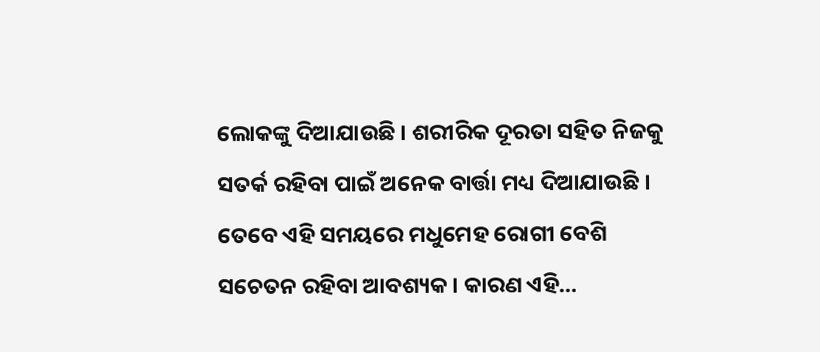ଲୋକଙ୍କୁ ଦିଆଯାଉଛି । ଶରୀରିକ ଦୂରତା ସହିତ ନିଜକୁ ସତର୍କ ରହିବା ପାଇଁ ଅନେକ ବାର୍ତ୍ତା ମଧ୍ୟ ଦିଆଯାଉଛି । ତେବେ ଏହି ସମୟରେ ମଧୁମେହ ରୋଗୀ ବେଶି ସଚେତନ ରହିବା ଆବଶ୍ୟକ । କାରଣ ଏହି…